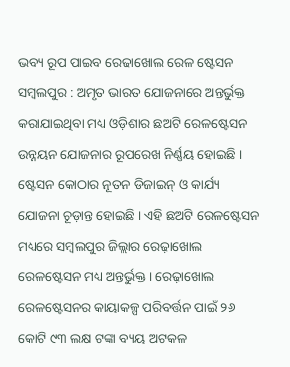ଭବ୍ୟ ରୂପ ପାଇବ ରେଢାଖୋଲ ରେଳ ଷ୍ଟେସନ
ସମ୍ବଲପୁର : ଅମୃତ ଭାରତ ଯୋଜନାରେ ଅନ୍ତର୍ଭୁକ୍ତ କରାଯାଇଥିବା ମଧ୍ୟ ଓଡ଼ିଶାର ଛଅଟି ରେଳଷ୍ଟେସନ ଉନ୍ନୟନ ଯୋଜନାର ରୂପରେଖ ନିର୍ଣ୍ଣୟ ହୋଇଛି । ଷ୍ଟେସନ କୋଠାର ନୂତନ ଡିଜାଇନ୍ ଓ କାର୍ଯ୍ୟ ଯୋଜନା ଚୂଡ଼ାନ୍ତ ହୋଇଛି । ଏହି ଛଅଟି ରେଳଷ୍ଟେସନ ମଧ୍ୟରେ ସମ୍ବଲପୁର ଜିଲ୍ଲାର ରେଢ଼ାଖୋଲ ରେଳଷ୍ଟେସନ ମଧ୍ୟ ଅନ୍ତର୍ଭୁକ୍ତ । ରେଢ଼ାଖୋଲ ରେଳଷ୍ଟେସନର କାୟାକଳ୍ପ ପରିବର୍ତ୍ତନ ପାଇଁ ୨୬ କୋଟି ୯୩ ଲକ୍ଷ ଟଙ୍କା ବ୍ୟୟ ଅଟକଳ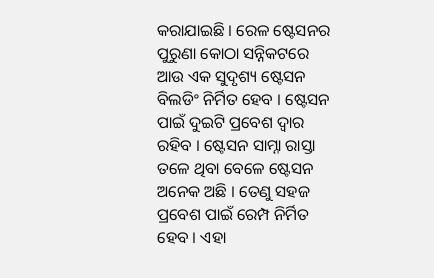କରାଯାଇଛି । ରେଳ ଷ୍ଟେସନର ପୁରୁଣା କୋଠା ସନ୍ନିକଟରେ ଆଉ ଏକ ସୁଦୃଶ୍ୟ ଷ୍ଟେସନ ବିଲଡିଂ ନିର୍ମିତ ହେବ । ଷ୍ଟେସନ ପାଇଁ ଦୁଇଟି ପ୍ରବେଶ ଦ୍ୱାର ରହିବ । ଷ୍ଟେସନ ସାମ୍ନା ରାସ୍ତା ତଳେ ଥିବା ବେଳେ ଷ୍ଟେସନ ଅନେକ ଅଛି । ତେଣୁ ସହଜ ପ୍ରବେଶ ପାଇଁ ରେମ୍ପ ନିର୍ମିତ ହେବ । ଏହା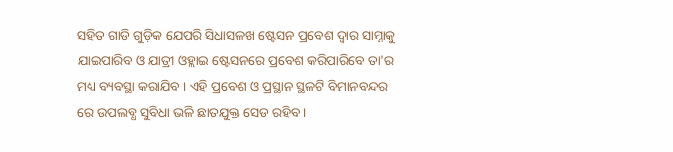ସହିତ ଗାଡି ଗୁଡ଼ିକ ଯେପରି ସିଧାସଳଖ ଷ୍ଟେସନ ପ୍ରବେଶ ଦ୍ୱାର ସାମ୍ନାକୁ ଯାଇପାରିବ ଓ ଯାତ୍ରୀ ଓହ୍ଲାଇ ଷ୍ଟେସନରେ ପ୍ରବେଶ କରିପାରିବେ ତା'ର ମଧ୍ୟ ବ୍ୟବସ୍ଥା କରାଯିବ । ଏହି ପ୍ରବେଶ ଓ ପ୍ରସ୍ଥାନ ସ୍ଥଳଟି ବିମାନବନ୍ଦର ରେ ଉପଲବ୍ଧ ସୁବିଧା ଭଳି ଛାତଯୁକ୍ତ ସେଡ ରହିବ ।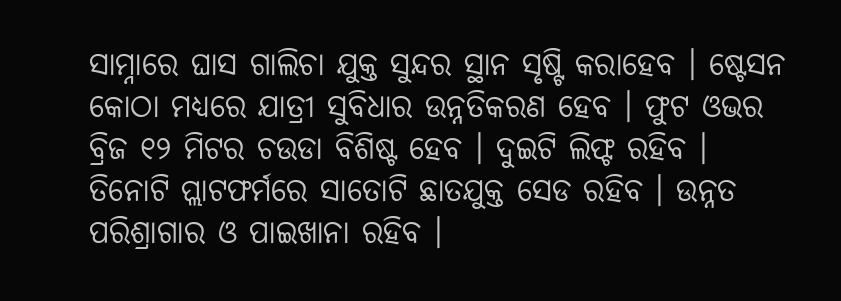ସାମ୍ନାରେ ଘାସ ଗାଲିଚା ଯୁକ୍ତ ସୁନ୍ଦର ସ୍ଥାନ ସୃଷ୍ଟି କରାହେବ । ଷ୍ଟେସନ କୋଠା ମଧ୍ୟରେ ଯାତ୍ରୀ ସୁବିଧାର ଉନ୍ନତିକରଣ ହେବ । ଫୁଟ ଓଭର ବ୍ରିଜ ୧୨ ମିଟର ଚଉଡା ବିଶିଷ୍ଟ ହେବ । ଦୁଇଟି ଲିଫ୍ଟ ରହିବ । ତିନୋଟି ପ୍ଲାଟଫର୍ମରେ ସାତୋଟି ଛାତଯୁକ୍ତ ସେଡ ରହିବ । ଉନ୍ନତ ପରିଶ୍ରାଗାର ଓ ପାଇଖାନା ରହିବ ।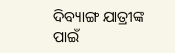ଦିବ୍ୟାଙ୍ଗ ଯାତ୍ରୀଙ୍କ ପାଇଁ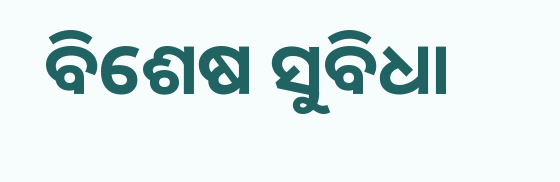ବିଶେଷ ସୁବିଧା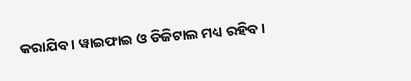କରାଯିବ । ୱାଇଫାଇ ଓ ଡିଜିଟାଲ ମଧ୍ୟ ରହିବ ।